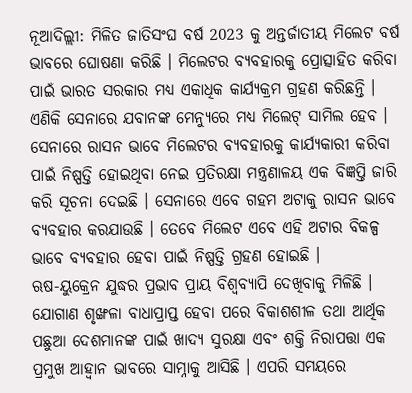ନୂଆଦିଲ୍ଲୀ: ମିଳିତ ଜାତିସଂଘ ବର୍ଷ 2023 କୁ ଅନ୍ତର୍ଜାତୀୟ ମିଲେଟ ବର୍ଷ ଭାବରେ ଘୋଷଣା କରିଛି । ମିଲେଟର ବ୍ୟବହାରକୁ ପ୍ରୋତ୍ସାହିତ କରିବା ପାଇଁ ଭାରତ ସରକାର ମଧ୍ୟ ଏକାଧିକ କାର୍ଯ୍ୟକ୍ରମ ଗ୍ରହଣ କରିଛନ୍ତି । ଏଣିକି ସେନାରେ ଯବାନଙ୍କ ମେନ୍ୟୁରେ ମଧ୍ୟ ମିଲେଟ୍ ସାମିଲ ହେବ । ସେନାରେ ରାସନ ଭାବେ ମିଲେଟର ବ୍ୟବହାରକୁ କାର୍ଯ୍ୟକାରୀ କରିବା ପାଇଁ ନିଷ୍ପତ୍ତି ହୋଇଥିବା ନେଇ ପ୍ରତିରକ୍ଷା ମନ୍ତ୍ରଣାଳୟ ଏକ ବିଜ୍ଞପ୍ତି ଜାରି କରି ସୂଚନା ଦେଇଛି । ସେନାରେ ଏବେ ଗହମ ଅଟାକୁ ରାସନ ଭାବେ ବ୍ୟବହାର କରଯାଉଛି । ତେବେ ମିଲେଟ ଏବେ ଏହି ଅଟାର ବିକଳ୍ପ ଭାବେ ବ୍ୟବହାର ହେବା ପାଇଁ ନିଷ୍ପତ୍ତି ଗ୍ରହଣ ହୋଇଛି ।
ଋଷ-ୟୁକ୍ରେନ ଯୁଦ୍ଧର ପ୍ରଭାବ ପ୍ରାୟ ବିଶ୍ବବ୍ୟାପି ଦେଖିବାକୁ ମିଳିଛି । ଯୋଗାଣ ଶୃଙ୍ଖଳା ବାଧାପ୍ରାପ୍ତ ହେବା ପରେ ବିକାଶଶୀଳ ତଥା ଆର୍ଥିକ ପଛୁଆ ଦେଶମାନଙ୍କ ପାଇଁ ଖାଦ୍ୟ ସୁରକ୍ଷା ଏବଂ ଶକ୍ତି ନିରାପତ୍ତା ଏକ ପ୍ରମୁଖ ଆହ୍ବାନ ଭାବରେ ସାମ୍ନାକୁ ଆସିଛି । ଏପରି ସମୟରେ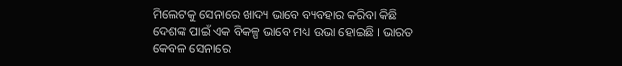ମିଲେଟକୁ ସେନାରେ ଖାଦ୍ୟ ଭାବେ ବ୍ୟବହାର କରିବା କିଛି ଦେଶଙ୍କ ପାଇଁ ଏକ ବିକଳ୍ପ ଭାବେ ମଧ୍ୟ ଉଭା ହୋଇଛି । ଭାରତ କେବଳ ସେନାରେ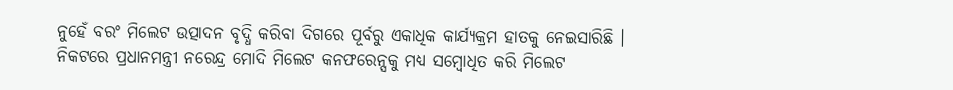ନୁହେଁ ବରଂ ମିଲେଟ ଉତ୍ପାଦନ ବୃଦ୍ଧି କରିବା ଦିଗରେ ପୂର୍ବରୁ ଏକାଧିକ କାର୍ଯ୍ୟକ୍ରମ ହାତକୁ ନେଇସାରିଛି । ନିକଟରେ ପ୍ରଧାନମନ୍ତ୍ରୀ ନରେନ୍ଦ୍ର ମୋଦି ମିଲେଟ କନଫରେନ୍ସକୁ ମଧ୍ୟ ସମ୍ବୋଧିତ କରି ମିଲେଟ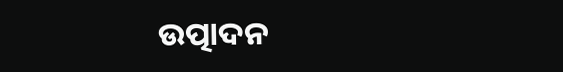ଉତ୍ପାଦନ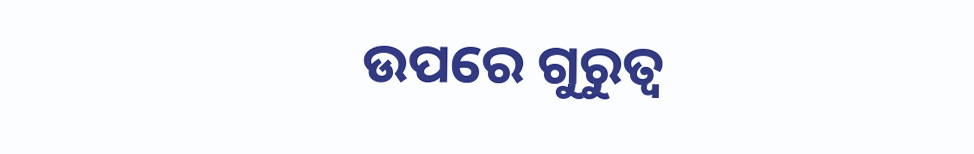ଉପରେ ଗୁରୁତ୍ବ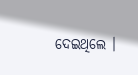ଦେଇଥିଲେ ।